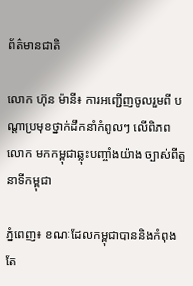ព័ត៌មានជាតិ

លោក ហ៊ុន ម៉ានី៖ ការអញ្ជើញចូលរួមពី បណ្តាប្រមុខថ្នាក់ដឹកនាំកំពូលៗ លើពិភពលោក មកកម្ពុជាឆ្លុះបញ្ចាំងយ៉ាង ច្បាស់ពីតួនាទីកម្ពុជា

ភ្នំពេញ៖ ខណៈដែលកម្ពុជាបាននិងកំពុង តែ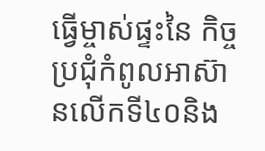ធ្វើម្ចាស់ផ្ទះនៃ កិច្ចប្រជុំកំពូលអាស៊ានលើកទី៤០និង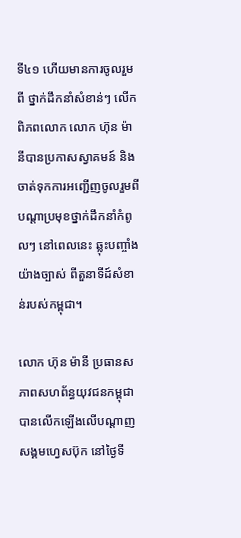ទី៤១ ហើយមានការចូលរួមពី ថ្នាក់ដឹកនាំសំខាន់ៗ លើកពិភពលោក លោក ហ៊ុន ម៉ានីបានប្រកាសស្វាគមន៍ និងចាត់ទុកការអញ្ជើញចូលរួមពី បណ្តាប្រមុខថ្នាក់ដឹកនាំកំពូលៗ នៅពេលនេះ ឆ្លុះបញ្ចាំងយ៉ាងច្បាស់ ពីតួនាទីដ៍សំខាន់របស់កម្ពុជា។

លោក ហ៊ុន ម៉ានី ប្រធានសភាពសហព័ន្ធយុវជនកម្ពុជា បានលើកឡើងលើបណ្តាញសង្គមហ្វេសប៊ុក នៅថ្ងៃទី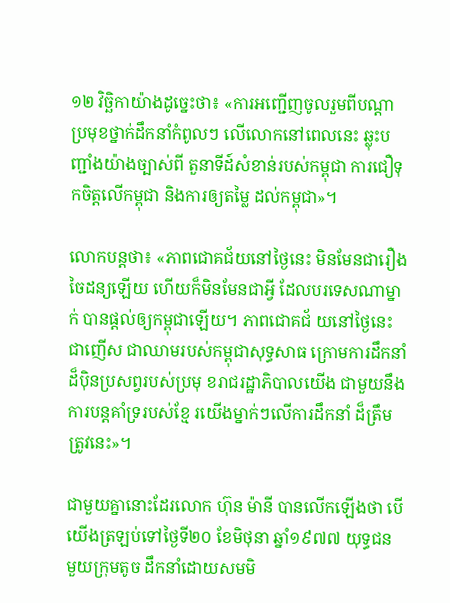១២ វិច្ឆិកាយ៉ាងដូច្នេះថា៖ «ការអញ្ជើញចូលរួមពីបណ្តា ប្រមុខថ្នាក់ដឹកនាំកំពូលៗ លើលោកនៅពេលនេះ ឆ្លុះបញ្ជាំងយ៉ាងច្បាស់ពី តួនាទីដ៍សំខាន់របស់កម្ពុជា ការជឿទុកចិត្តលើកម្ពុជា និងការឲ្យតម្លៃ ដល់កម្ពុជា»។

លោកបន្តថា៖ «ភាពជោគជ័យនៅថ្ងៃនេះ មិនមែនជារឿងចៃដន្យឡើយ ហើយក៏មិនមែនជាអ្វី ដែលបរទេសណាម្នាក់ បានផ្តល់ឲ្យកម្ពុជាឡើយ។ ភាពជោគជ័ យនៅថ្ងៃនេះ ជាញើស ជាឈាមរបស់កម្ពុជាសុទ្ធសាធ ក្រោមការដឹកនាំ ដ៏ប៉ិនប្រសព្វរបស់ប្រមុ ខរាជរដ្ឋាភិបាលយើង ជាមួយនឹងការបន្តគាំទ្ររបស់ខ្មែ រយើងម្នាក់ៗលើការដឹកនាំ ដ៏ត្រឹមត្រូវនេះ»។

ជាមួយគ្នានោះដែរលោក ហ៊ុន ម៉ានី បានលើកឡើងថា បើយើងត្រឡប់ទៅថ្ងៃទី២០ ខែមិថុនា ឆ្នាំ១៩៧៧ យុទ្ធជន មួយក្រុមតូច ដឹកនាំដោយសមមិ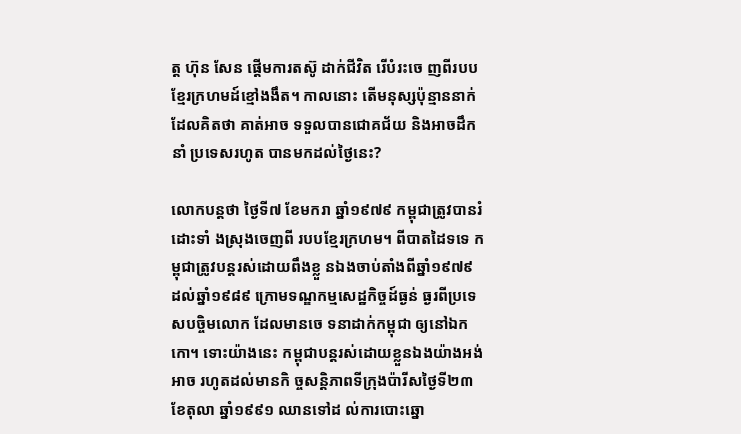ត្ត ហ៊ុន សែន ផ្តើមការតស៊ូ ដាក់ជីវិត រើបំរះចេ ញពីរបបខ្មែរក្រហមដ៍ខ្មៅងងឹត។ កាលនោះ តើមនុស្សប៉ុន្មាននាក់ ដែលគិតថា គាត់អាច ទទួលបានជោគជ័យ និងអាចដឹកនាំ ប្រទេសរហូត បានមកដល់ថ្ងៃនេះ?

លោកបន្តថា ថ្ងៃទី៧ ខែមករា ឆ្នាំ១៩៧៩ កម្ពុជាត្រូវបានរំដោះទាំ ងស្រុងចេញពី របបខ្មែរក្រហម។ ពីបាតដៃទទេ កម្ពុជាត្រូវបន្តរស់ដោយពឹងខ្លួ នឯងចាប់តាំងពីឆ្នាំ១៩៧៩ ដល់ឆ្នាំ១៩៨៩ ក្រោមទណ្ឌកម្មសេដ្ឋកិច្ចដ៍ធ្ងន់ ធ្ងរពីប្រទេសបច្ចិមលោក ដែលមានចេ ទនាដាក់កម្ពុជា ឲ្យនៅឯកកោ។ ទោះយ៉ាងនេះ កម្ពុជាបន្តរស់ដោយខ្លួនឯងយ៉ាងអង់អាច រហូតដល់មានកិ ច្ចសន្តិភាពទីក្រុងប៉ារីសថ្ងៃទី២៣ ខែតុលា ឆ្នាំ១៩៩១ ឈានទៅដ ល់ការបោះឆ្នោ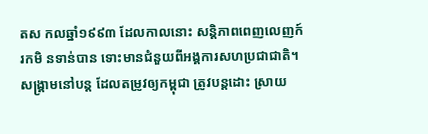តស កលឆ្នាំ១៩៩៣ ដែលកាលនោះ សន្តិភាពពេញលេញក៍រកមិ នទាន់បាន ទោះមានជំនួយពីអង្គការសហប្រជាជាតិ។ សង្រ្គាមនៅបន្ត ដែលតម្រូវឲ្យកម្ពុជា ត្រូវបន្តដោះ ស្រាយ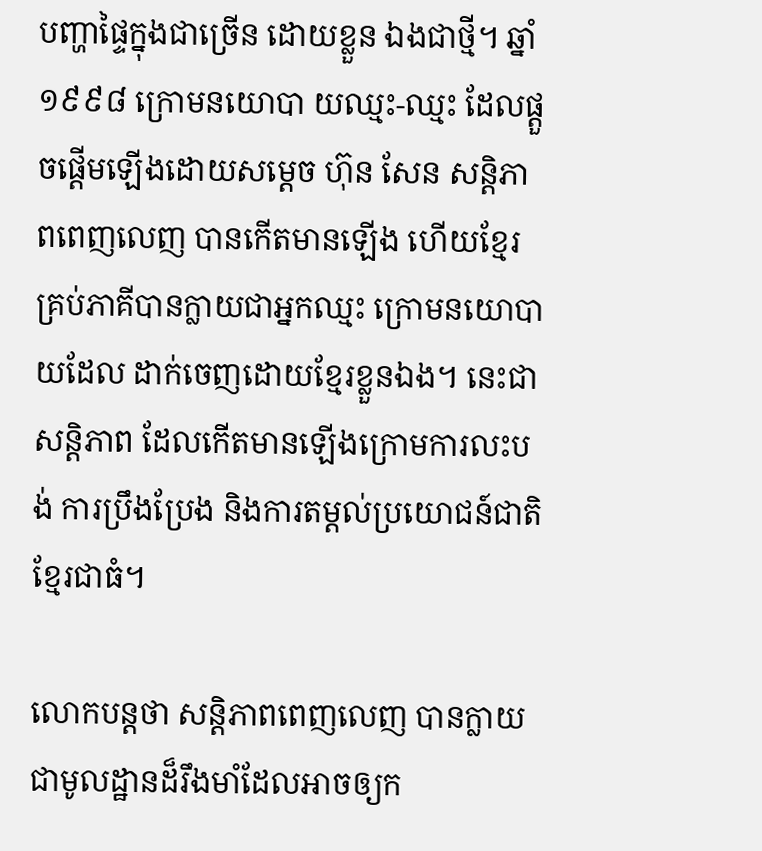បញ្ហាផ្ទៃក្នុងជាច្រើន ដោយខ្លួន ឯងជាថ្មី។ ឆ្នាំ១៩៩៨ ក្រោមនយោបា យឈ្មះ-ឈ្មះ ដែលផ្តួចផ្តើមឡើងដោយសម្តេច ហ៊ុន សែន សន្តិភាពពេញលេញ បានកើតមានឡើង ហើយខ្មែរគ្រប់ភាគីបានក្លាយជាអ្នកឈ្មះ ក្រោមនយោបាយដែល ដាក់ចេញដោយខ្មែរខ្លួនឯង។ នេះជាសន្តិភាព ដែលកើតមានឡើងក្រោមការលះបង់ ការប្រឹងប្រែង និងការតម្តល់ប្រយោជន៍ជាតិខ្មែរជាធំ។

លោកបន្តថា សន្តិភាពពេញលេញ បានក្លាយជាមូលដ្ឋានដ៏រឹងមាំដែលអាចឲ្យក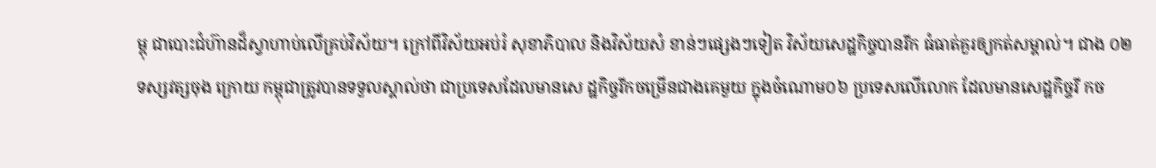ម្ពុ ជាបោះជំហ៊ានដ៏ស្វាហាប់លើគ្រប់វិស័យ។ ក្រៅពីវិស័យអប់រំ សុខាភិបាល និងវិស័យសំ ខាន់ៗផ្សេងៗទៀត វិស័យសេដ្ឋកិច្ចបានរីក ធំធាត់គួរឲ្យកត់សម្គាល់។ ជាង ០២ ទស្សវត្សចុង ក្រោយ កម្ពុជាត្រូវបានទទួលស្គាល់ថា ជាប្រទេសដែលមានសេ ដ្ឋកិច្ចរីកចម្រើនជាងគេមួយ ក្នុងចំណោម០៦ ប្រទេសលើលោក ដែលមានសេដ្ឋកិច្ចរី កច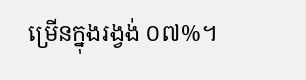ម្រើនក្នុងរង្វង់ ០៧%។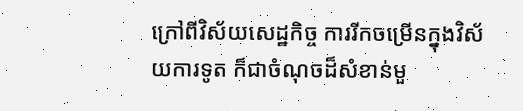ក្រៅពីវិស័យសេដ្ឋកិច្ច ការរីកចម្រើនក្នុងវិស័យការទូត ក៏ជាចំណុចដ៏សំខាន់មួ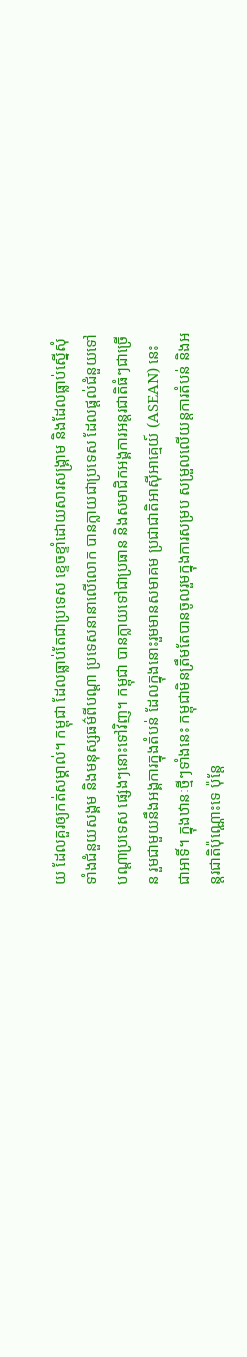យ ដែលគួរឲ្យកត់សម្គាល់។ កម្ពុជា ដែលធ្លាប់តែជាប្រទេស ខ្ទេចខ្ទាំដោយសារសង្គ្រាម និងដែលធ្លាប់ស្នើសុំទាំងជំនួយសង្គម និងមនុស្សធម៌ពីបណ្តា ប្រទេសនានាលើលោក បានក្លាយជាប្រទេស ដែលផ្តល់ជំនួយទៅបណ្តាប្រទេស ផ្សេងៗនោះទៅវិញ។ កម្ពុជា បានក្លាយទៅជាប្រធាន និងសមាជិកអង្គការអន្តរជាតិធំៗជាច្រើន រួមជាមួយនឹងអង្គការក្នុងតំបន់ ដែលក្នុងនោះរួមមានសមាគម ប្រជាជាតិអាស៊ីអាគ្មេយ៍ (ASEAN) នេះជាអាទិ៍។ ក្នុងឋានៈថ្មីៗទាំងនេះ កម្ពុជាមិនត្រឹមតែបានចូលរួមក្នុងការសម្រប សម្រួលលើយន្តការតំបន់ និងអន្តរជាតិប៉ុណ្ណោះទេ ប៉ុន្តែ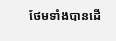ថែមទាំងបានដើ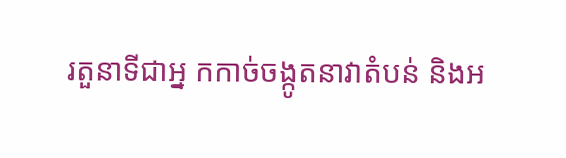រតួនាទីជាអ្ន កកាច់ចង្កូតនាវាតំបន់ និងអ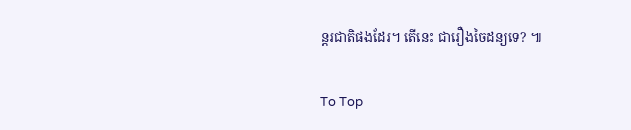ន្តរជាតិផងដែរ។ តើនេះ ជារឿងចៃដន្យទេ? ៕

To Top